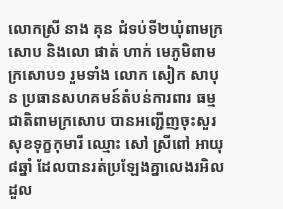លោកស្រី នាង គុន ជំទប់ទី២ឃុំពាមក្រសោប និងលោ ផាត់ ហាក់ មេភូមិពាមក្រសោប១ រួមទាំង លោក សៀក សាបុន ប្រធានសហគមន៍តំបន់ការពារ ធម្មជាតិពាមក្រសោប បានអញ្ជើញចុះសួរសុខទុក្ខកុមារី ឈ្មោះ សៅ ស្រីពៅ អាយុ៨ឆ្នាំ ដែលបានរត់ប្រឡែងគ្នាលេងរអិលដួល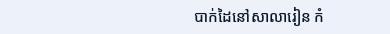បាក់ដៃនៅសាលារៀន កំ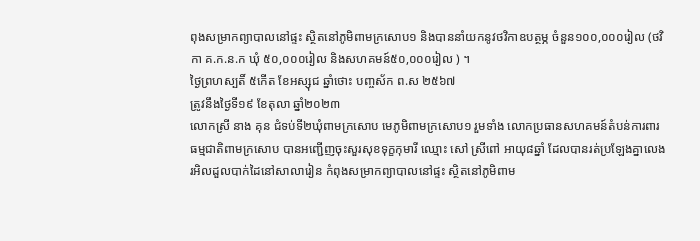ពុងសម្រាកព្យាបាលនៅផ្ទះ ស្ថិតនៅភូមិពាមក្រសោប១ និងបាននាំយកនូវថវិកាឧបត្ថម្ភ ចំនួន១០០,០០០រៀល (ថវិកា គ.ក.ន.ក ឃុំ ៥០,០០០រៀល និងសហគមន៍៥០,០០០រៀល ) ។
ថ្ងៃព្រហស្បតិ៍ ៥កើត ខែអស្សុជ ឆ្នាំថោះ បញ្ចស័ក ព.ស ២៥៦៧
ត្រូវនឹងថ្ងៃទី១៩ ខែតុលា ឆ្នាំ២០២៣
លោកស្រី នាង គុន ជំទប់ទី២ឃុំពាមក្រសោប មេភូមិពាមក្រសោប១ រួមទាំង លោកប្រធានសហគមន៍តំបន់ការពារ ធម្មជាតិពាមក្រសោប បានអញ្ជើញចុះសួរសុខទុក្ខកុមារី ឈ្មោះ សៅ ស្រីពៅ អាយុ៨ឆ្នាំ ដែលបានរត់ប្រឡែងគ្នាលេងរអិលដួលបាក់ដៃនៅសាលារៀន កំពុងសម្រាកព្យាបាលនៅផ្ទះ ស្ថិតនៅភូមិពាម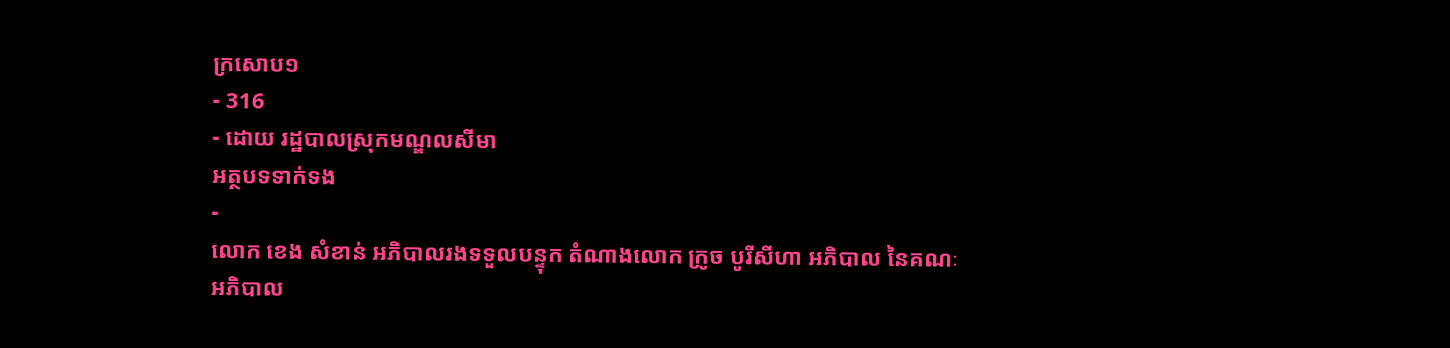ក្រសោប១
- 316
- ដោយ រដ្ឋបាលស្រុកមណ្ឌលសីមា
អត្ថបទទាក់ទង
-
លោក ខេង សំខាន់ អភិបាលរងទទួលបន្ទុក តំណាងលោក ក្រូច បូរីសីហា អភិបាល នៃគណៈអភិបាល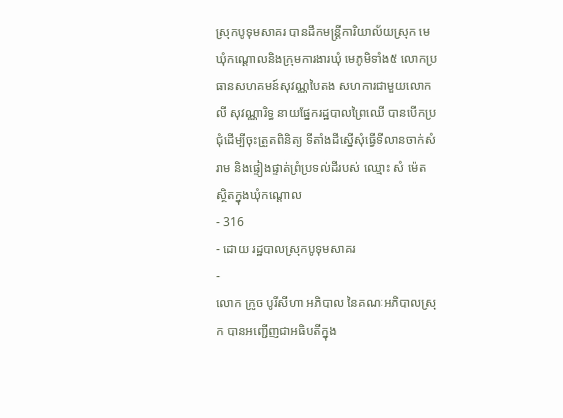ស្រុកបូទុមសាគរ បានដឹកមន្ត្រីការិយាល័យស្រុក មេឃុំកណ្ដោលនិងក្រុមការងារឃុំ មេភូមិទាំង៥ លោកប្រធានសហគមន៍សុវណ្ណបៃតង សហការជាមួយលោក លី សុវណ្ណារិទ្ធ នាយផ្នែករដ្ឋបាលព្រៃឈើ បានបើកប្រជុំដើម្បីចុះត្រួតពិនិត្យ ទីតាំងដីស្នើសុំធ្វើទីលានចាក់សំរាម និងផ្ទៀងផ្ទាត់ព្រំប្រទល់ដីរបស់ ឈ្មោះ សំ ម៉េត ស្ថិតក្នុងឃុំកណ្តោល
- 316
- ដោយ រដ្ឋបាលស្រុកបូទុមសាគរ
-
លោក ក្រូច បូរីសីហា អភិបាល នៃគណៈអភិបាលស្រុក បានអញ្ជើញជាអធិបតីក្នុង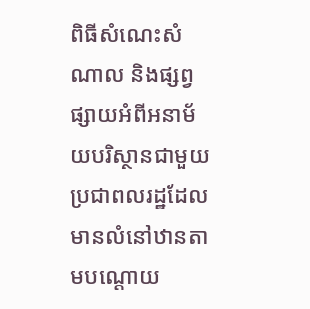ពិធីសំណេះសំណាល និងផ្សព្វផ្សាយអំពីអនាម័យបរិស្ថានជាមួយប្រជាពលរដ្ឋដែលមានលំនៅឋានតាមបណ្ដោយ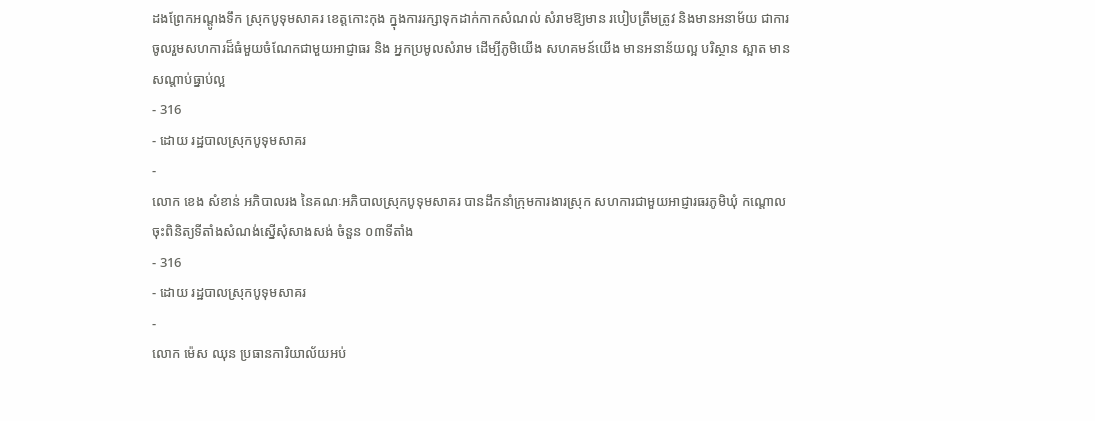ដងព្រែកអណ្ដូងទឹក ស្រុកបូទុមសាគរ ខេត្តកោះកុង ក្នុងការរក្សាទុកដាក់កាកសំណល់ សំរាមឱ្យមាន របៀបត្រឹមត្រូវ និងមានអនាម័យ ជាការចូលរួមសហការដ៏ធំមួយចំណែកជាមួយអាជ្ញាធរ និង អ្នកប្រមូលសំរាម ដើម្បីភូមិយើង សហគមន៍យើង មានអនាន័យល្អ បរិស្ថាន ស្អាត មានសណ្តាប់ធ្នាប់ល្អ
- 316
- ដោយ រដ្ឋបាលស្រុកបូទុមសាគរ
-
លោក ខេង សំខាន់ អភិបាលរង នៃគណៈអភិបាលស្រុកបូទុមសាគរ បានដឹកនាំក្រុមការងារស្រុក សហការជាមួយអាជ្ញារធរភូមិឃុំ កណ្តោល ចុះពិនិត្យទីតាំងសំណង់ស្នើសុំសាងសង់ ចំនួន ០៣ទីតាំង
- 316
- ដោយ រដ្ឋបាលស្រុកបូទុមសាគរ
-
លោក ម៉េស ឈុន ប្រធានការិយាល័យអប់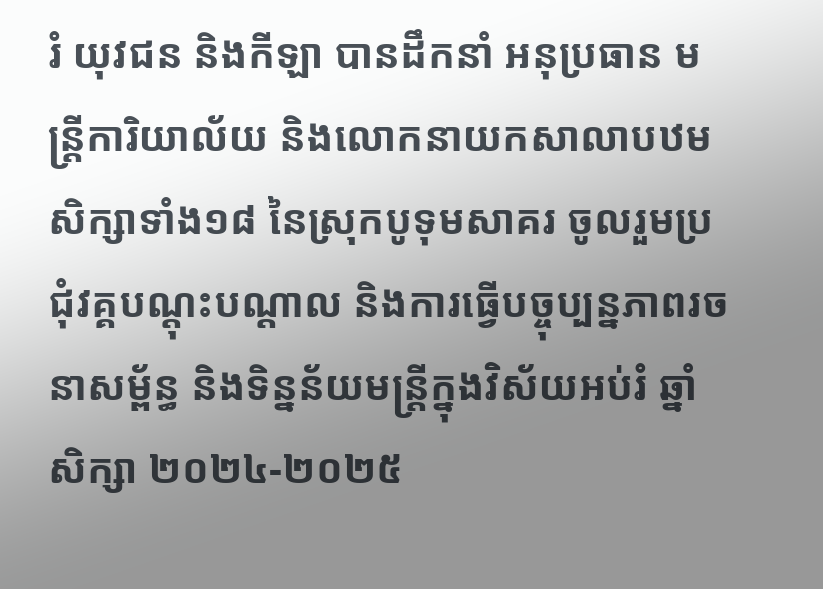រំ យុវជន និងកីឡា បានដឹកនាំ អនុប្រធាន មន្រ្តីការិយាល័យ និងលោកនាយកសាលាបឋមសិក្សាទាំង១៨ នៃស្រុកបូទុមសាគរ ចូលរួមប្រជុំវគ្គបណ្តុះបណ្តាល និងការធ្វើបច្ចុប្បន្នភាពរចនាសម្ព័ន្ធ និងទិន្នន័យមន្ត្រីក្នុងវិស័យអប់រំ ឆ្នាំសិក្សា ២០២៤-២០២៥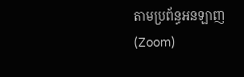តាមប្រព័ន្ធអនឡាញ (Zoom)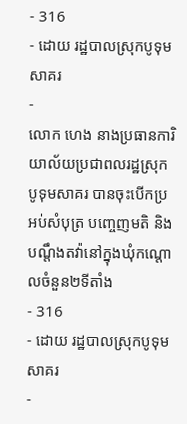- 316
- ដោយ រដ្ឋបាលស្រុកបូទុមសាគរ
-
លោក ហេង នាងប្រធានការិយាល័យប្រជាពលរដ្ឋស្រុកបូទុមសាគរ បានចុះបើកប្រអប់សំបុត្រ បញ្ចេញមតិ និងបណ្តឹងតវ៉ានៅក្នុងឃុំកណ្តោលចំនួន២ទីតាំង
- 316
- ដោយ រដ្ឋបាលស្រុកបូទុមសាគរ
-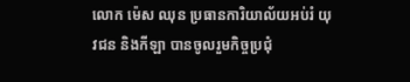លោក ម៉េស ឈុន ប្រធានការិយាល័យអប់រំ យុវជន និងកីឡា បានចូលរួមកិច្ចប្រជុំ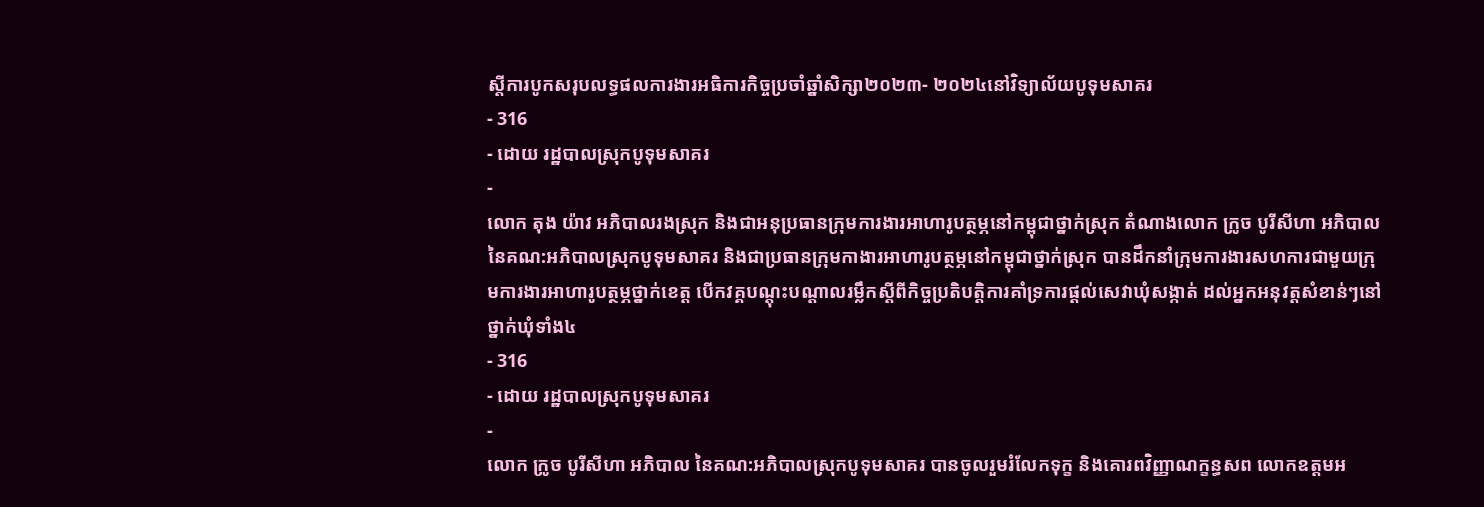ស្តីការបូកសរុបលទ្ធផលការងារអធិការកិច្ចប្រចាំឆ្នាំសិក្សា២០២៣- ២០២៤នៅវិទ្យាល័យបូទុមសាគរ
- 316
- ដោយ រដ្ឋបាលស្រុកបូទុមសាគរ
-
លោក តុង យ៉ាវ អភិបាលរងស្រុក និងជាអនុប្រធានក្រុមការងារអាហារូបត្ថម្ភនៅកម្ពុជាថ្នាក់ស្រុក តំណាងលោក ក្រូច បូរីសីហា អភិបាលនៃគណ:អភិបាលស្រុកបូទុមសាគរ និងជាប្រធានក្រុមកាងារអាហារូបត្ថម្ភនៅកម្ពុជាថ្នាក់ស្រុក បានដឹកនាំក្រុមការងារសហការជាមួយក្រុមការងារអាហារូបត្ថម្ភថ្នាក់ខេត្ត បើកវគ្គបណ្តុះបណ្តាលរម្លឹកស្ដីពីកិច្ចប្រតិបត្តិការគាំទ្រការផ្ដល់សេវាឃុំសង្កាត់ ដល់អ្នកអនុវត្តសំខាន់ៗនៅថ្នាក់ឃុំទាំង៤
- 316
- ដោយ រដ្ឋបាលស្រុកបូទុមសាគរ
-
លោក ក្រូច បូរីសីហា អភិបាល នៃគណ:អភិបាលស្រុកបូទុមសាគរ បានចូលរួមរំលែកទុក្ខ និងគោរពវិញ្ញាណក្ខន្ធសព លោកឧត្តមអ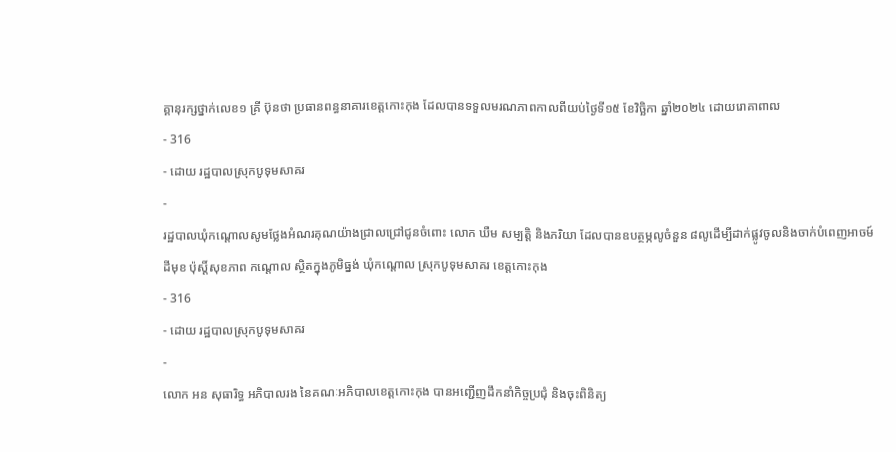គ្គានុរក្សថ្នាក់លេខ១ គ្រី ប៊ុនថា ប្រធានពន្ធនាគារខេត្តកោះកុង ដែលបានទទួលមរណភាពកាលពីយប់ថ្ងៃទី១៥ ខែវិច្ឆិកា ឆ្នាំ២០២៤ ដោយរោគាពាឍ
- 316
- ដោយ រដ្ឋបាលស្រុកបូទុមសាគរ
-
រដ្ឋបាលឃុំកណ្តោលសូមថ្លែងអំណរគុណយ៉ាងជ្រាលជ្រៅជូនចំពោះ លោក ឃឺម សម្បត្តិ និងភរិយា ដែលបានឧបត្ថម្ភលូចំនួន ៨លូដើម្បីដាក់ផ្លូវចូលនិងចាក់បំពេញអាចម៍ដីមុខ ប៉ុស្តិ៍សុខភាព កណ្តោល ស្ថិតក្នុងភូមិធ្នង់ ឃុំកណ្តោល ស្រុកបូទុមសាគរ ខេត្តកោះកុង
- 316
- ដោយ រដ្ឋបាលស្រុកបូទុមសាគរ
-
លោក អន សុធារិទ្ធ អភិបាលរង នៃគណៈអភិបាលខេត្តកោះកុង បានអញ្ជើញដឹកនាំកិច្ចប្រជុំ និងចុះពិនិត្យ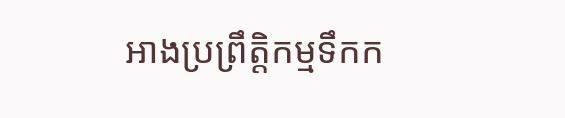អាងប្រព្រឹត្តិកម្មទឹកក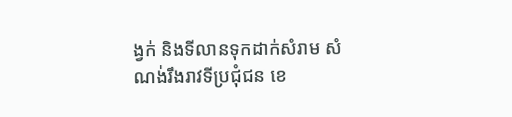ង្វក់ និងទីលានទុកដាក់សំរាម សំណង់រឹងរាវទីប្រជុំជន ខេ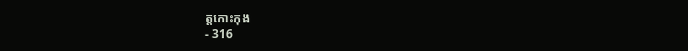ត្តកោះកុង
- 316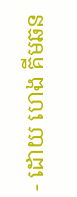- ដោយ ហេង គីមឆន